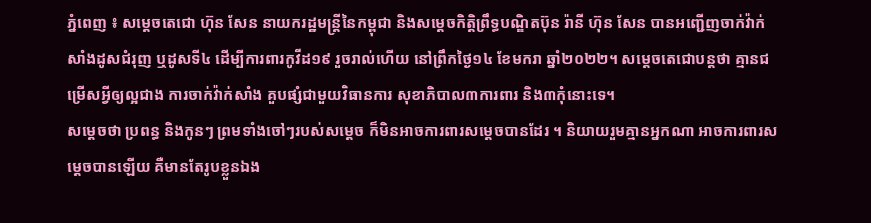ភ្នំពេញ ៖ សម្តេចតេជោ ហ៊ុន សែន នាយករដ្ឋមន្រ្តីនៃកម្ពុជា និងសម្តេចកិត្តិព្រឹទ្ធបណ្ឌិតប៊ុន រ៉ានី ហ៊ុន សែន បានអញ្ជើញចាក់វ៉ាក់សាំងដូសជំរុញ ឬដូសទី៤ ដើម្បីការពារកូវីដ១៩ រួចរាល់ហើយ នៅព្រឹកថ្ងៃ១៤ ខែមករា ឆ្នាំ២០២២។ សម្តេចតេជោបន្តថា គ្មានជម្រើសអ្វីឲ្យល្អជាង ការចាក់វ៉ាក់សាំង គួបផ្សំជាមួយវិធានការ សុខាភិបាល៣ការពារ និង៣កុំនោះទេ។
សម្តេចថា ប្រពន្ធ និងកូនៗ ព្រមទាំងចៅៗរបស់សម្តេច ក៏មិនអាចការពារសម្តេចបានដែរ ។ និយាយរួមគ្មានអ្នកណា អាចការពារសម្តេចបានឡើយ គឺមានតែរូបខ្លួនឯង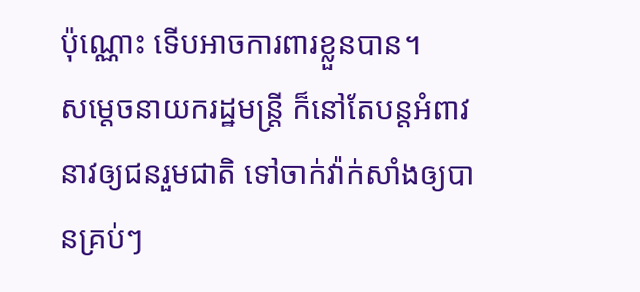ប៉ុណ្ណោះ ទើបអាចការពារខ្លួនបាន។
សម្តេចនាយករដ្ឋមន្រ្តី ក៏នៅតែបន្តអំពាវនាវឲ្យជនរួមជាតិ ទៅចាក់វ៉ាក់សាំងឲ្យបានគ្រប់ៗ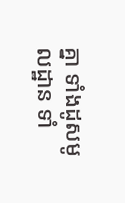គ្នា ទាំងដូសមូលដ្ឋាន ទាំ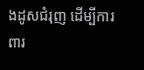ងដូសជំរុញ ដើម្បីការពារ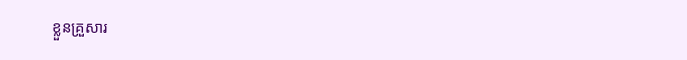ខ្លួនគ្រួសារ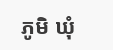ភូមិ ឃុំ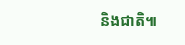និងជាតិ៕